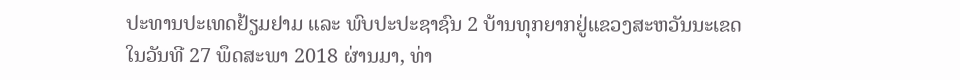ປະທານປະເທດຢ້ຽມຢາມ ແລະ ພົບປະປະຊາຊົນ 2 ບ້ານທຸກຍາກຢູ່ແຂວງສະຫວັນນະເຂດ
ໃນວັນທີ 27 ພຶດສະພາ 2018 ຜ່ານມາ, ທ່າ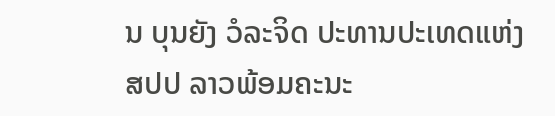ນ ບຸນຍັງ ວໍລະຈິດ ປະທານປະເທດແຫ່ງ ສປປ ລາວພ້ອມຄະນະ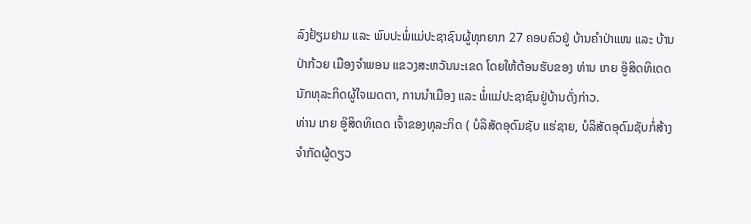ລົງຢ້ຽມຢາມ ແລະ ພົບປະພໍ່ແມ່ປະຊາຊົນຜູ້ທຸກຍາກ 27 ຄອບຄົວຢູ່ ບ້ານຄຳປ່າແໜ ແລະ ບ້ານປ່າກ້ວຍ ເມືອງຈຳພອນ ແຂວງສະຫວັນນະເຂດ ໂດຍໃຫ້ຕ້ອນຮັບຂອງ ທ່ານ ເກຍ ອູ໊ສິດທິເດດ ນັກທຸລະກິດຜູ້ໃຈເມດຕາ, ການນໍາເມືອງ ແລະ ພໍ່ແມ່ປະຊາຊົນຢູ່ບ້ານດັ່ງກ່າວ.
ທ່ານ ເກຍ ອູ໊ສິດທິເດດ ເຈົ້າຂອງທຸລະກິດ ( ບໍລິສັດອຸດົມຊັບ ແຮ່ຊາຍ, ບໍລິສັດອຸດົມຊັບກໍ່ສ້າງຈໍາກັດຜູ້ດຽວ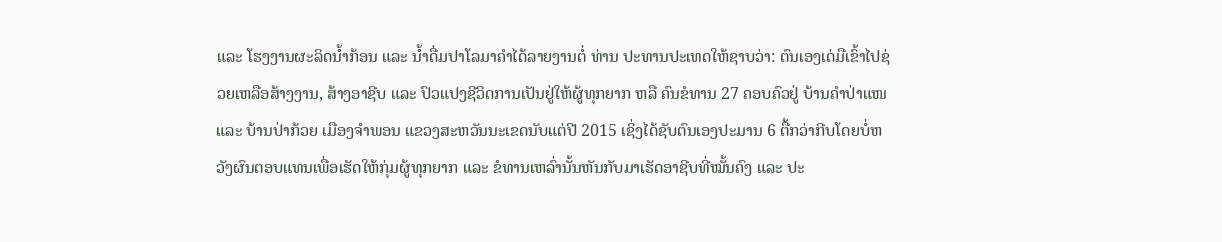ແລະ ໂຮງງານຜະລິດນໍ້າກ້ອນ ແລະ ນໍ້າດື່ມປາໂລມາຄໍາໄດ້ລາຍງານຕໍ່ ທ່ານ ປະທານປະເທດໃຫ້ຊາບວ່າ: ຕົນເອງເດ່ມືເຂົ້າໄປຊ່ວຍເຫລືອສ້າງງານ, ສ້າງອາຊີບ ແລະ ປົວແປງຊີວິດການເປັນຢູ່ໃຫ້ຜູ້ທຸກຍາກ ຫລື ຄົນຂໍທານ 27 ຄອບຄົວຢູ່ ບ້ານຄຳປ່າແໜ ແລະ ບ້ານປ່າກ້ວຍ ເມືອງຈຳພອນ ແຂວງສະຫວັນນະເຂດນັບແຕ່ປີ 2015 ເຊິ່ງໄດ້ຊັບຕົນເອງປະມານ 6 ຕື້ກວ່າກີບໂດຍບໍ່ຫວັງຜົນຕອບແທນເພື່ອເຮັດໃຫ້ກຸ່ມຜູ້ທຸກຍາກ ແລະ ຂໍທານເຫລົ່ານັ້ນຫັນກັບມາເຮັດອາຊີບທີ່ໝັ້ນຄົງ ແລະ ປະ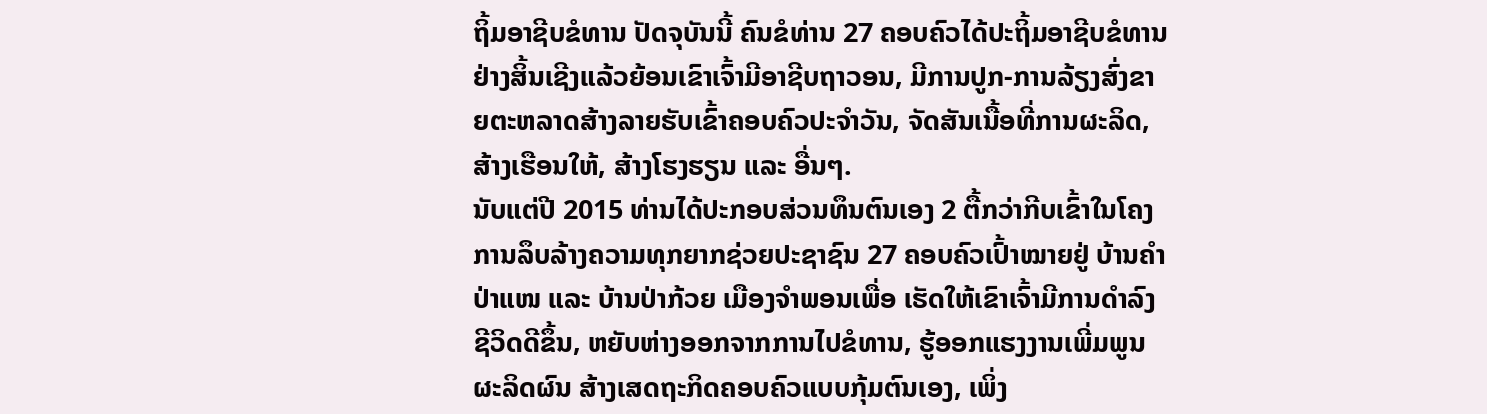ຖິ້ມອາຊີບຂໍທານ ປັດຈຸບັນນີ້ ຄົນຂໍທ່ານ 27 ຄອບຄົວໄດ້ປະຖິ້ມອາຊີບຂໍທານຢ່າງສິ້ນເຊີງແລ້ວຍ້ອນເຂົາເຈົ້າມີອາຊີບຖາວອນ, ມີການປູກ-ການລ້ຽງສົ່ງຂາຍຕະຫລາດສ້າງລາຍຮັບເຂົ້າຄອບຄົວປະຈໍາວັນ, ຈັດສັນເນື້ອທີ່ການຜະລິດ, ສ້າງເຮືອນໃຫ້, ສ້າງໂຮງຮຽນ ແລະ ອື່ນໆ.
ນັບແຕ່ປີ 2015 ທ່ານໄດ້ປະກອບສ່ວນທຶນຕົນເອງ 2 ຕື້ກວ່າກີບເຂົ້າໃນໂຄງການລຶບລ້າງຄວາມທຸກຍາກຊ່ວຍປະຊາຊົນ 27 ຄອບຄົວເປົ້າໝາຍຢູ່ ບ້ານຄຳປ່າແໜ ແລະ ບ້ານປ່າກ້ວຍ ເມືອງຈຳພອນເພື່ອ ເຮັດໃຫ້ເຂົາເຈົ້າມີການດຳລົງຊີວິດດີຂຶ້ນ, ຫຍັບຫ່າງອອກຈາກການໄປຂໍທານ, ຮູ້ອອກແຮງງານເພີ່ມພູນຜະລິດຜົນ ສ້າງເສດຖະກິດຄອບຄົວແບບກຸ້ມຕົນເອງ, ເພິ່ງ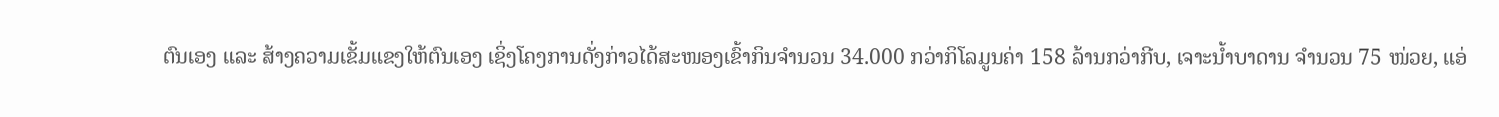ຕົນເອງ ແລະ ສ້າງຄວາມເຂັ້ມແຂງໃຫ້ຕົນເອງ ເຊິ່ງໂຄງການດັ່ງກ່າວໄດ້ສະໜອງເຂົ້າກິນຈຳນວນ 34.000 ກວ່າກິໂລມູນຄ່າ 158 ລ້ານກວ່າກີບ, ເຈາະນ້ຳບາດານ ຈຳນວນ 75 ໜ່ວຍ, ແອ່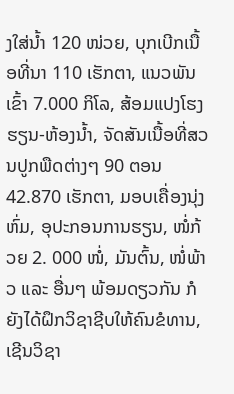ງໃສ່ນ້ຳ 120 ໜ່ວຍ, ບຸກເບີກເນື້ອທີ່ນາ 110 ເຮັກຕາ, ແນວພັນເຂົ້າ 7.000 ກິໂລ, ສ້ອມແປງໂຮງຮຽນ-ຫ້ອງນໍ້າ, ຈັດສັນເນື້ອທີ່ສວນປູກພືດຕ່າງໆ 90 ຕອນ 42.870 ເຮັກຕາ, ມອບເຄື່ອງນຸ່ງຫົ່ມ, ອຸປະກອນການຮຽນ, ໜໍ່ກ້ວຍ 2. 000 ໜໍ່, ມັນຕົ້ນ, ໜໍ່ພ້າວ ແລະ ອື່ນໆ ພ້ອມດຽວກັນ ກໍຍັງໄດ້ຝຶກວິຊາຊີບໃຫ້ຄົນຂໍທານ, ເຊີນວິຊາ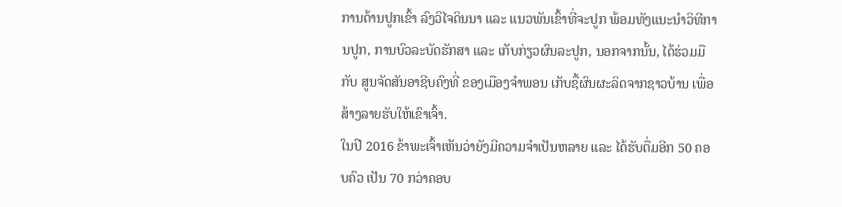ການດ້ານປູກເຂົ້າ ລົງວິໄຈດິນນາ ແລະ ແນວພັນເຂົ້າທີ່ຈະປູກ ພ້ອມທັງແນະນຳວິທີການປູກ, ການບົວລະບັດຮັກສາ ແລະ ເກັບກ່ຽວຜົນລະປູກ, ນອກຈາກນັ້ນ, ໄດ້ຮ່ວມມືກັບ ສູນຈັດສັນອາຊີບຄົງທີ່ ຂອງເມືອງຈຳພອນ ເກັບຊື້ຜົນຜະລິດຈາກຊາວບ້ານ ເພື່ອສ້າງລາຍຮັບໃຫ້ເຂົາເຈົ້າ.
ໃນປີ 2016 ຂ້າພະເຈົ້າເຫັນວ່າຍັງມີຄວາມຈຳເປັນຫລາຍ ແລະ ໄດ້ຮັບຕື່ມອີກ 50 ຄອບຄົວ ເປັນ 70 ກວ່າຄອບ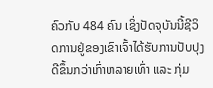ຄົວກັບ 484 ຄົນ ເຊິ່ງປັດຈຸບັນນີ້ຊີວິດການຢູ່ຂອງເຂົາເຈົ້າໄດ້ຮັບການປັບປຸງດີຂຶ້ນກວ່າເກົ່າຫລາຍເທົ່າ ແລະ ກຸ່ມ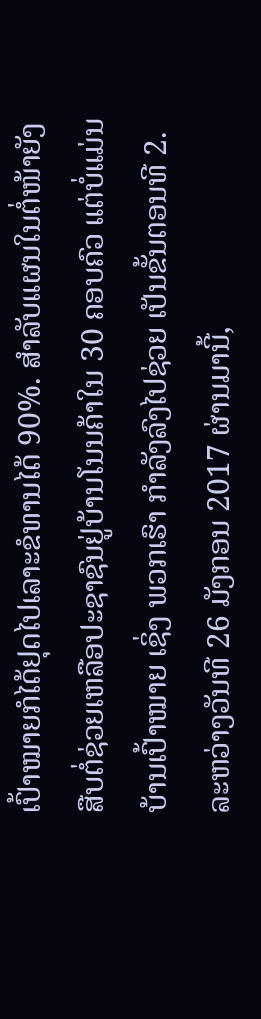ເປົ້າໝາຍກໍໄດ້ຢຸດໄປເລາະຂໍທານໄດ້ 90%. ສໍາລັບແຜນໃນຕໍ່ໜ້າຍັງສືບຕໍ່ຊ່ວຍເຫລືອປະຊາຊົນຢູ່ບ້ານໂນນຄ້າໃນ 30 ຄອບຄົວ ແຕ່ບໍ່ແມ່ນບ້ານເປົ້າໝາຍ ເຊິ່ງ ພວກເຮົາ ກຳລັງລົງໄປຊ່ວຍ ເປັນຂັ້ນຕອນທີ 2. ລະຫວ່າງວັນທີ 26 ມັງກອນ 2017 ຜ່ານມານີ້,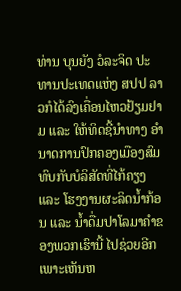ທ່ານ ບຸນຍັງ ວໍລະຈິດ ປະທານປະເທດແຫ່ງ ສປປ ລາວກໍໄດ້ລົງເຄື່ອນໄຫວຢ້ຽມຢາມ ແລະ ໃຫ້ທິດຊີ້ນຳທາງ ອຳນາດການປົກຄອງເມືອງສົມທົບກັບບໍລິສັດທີ່ໄກ້ຄຽງ ແລະ ໂຮງງານຜະລິດນໍ້າກ້ອນ ແລະ ນໍ້າດື່ມປາໂລມາຄໍາຂອງພວກເຮົານີ້ ໄປຊ່ວຍອີກ ເພາະເຫັນຫ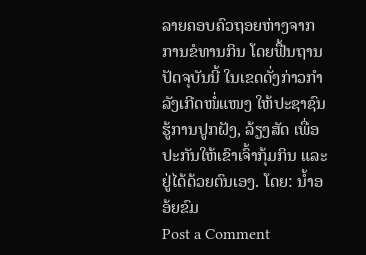ລາຍຄອບຄົວຖອຍຫ່າງຈາກການຂໍທານກິນ ໂດຍຟື້ນຖານ ປັດຈຸບັນນີ້ ໃນເຂດດັ່ງກ່າວກຳລັງເກີດໜໍ່ແໜງ ໃຫ້ປະຊາຊົນຮູ້ການປູກຝັງ, ລ້ຽງສັດ ເພື່ອປະກັນໃຫ້ເຂົາເຈົ້າກຸ້ມກິນ ແລະ ຢູ່ໄດ້ດ້ວຍຕົນເອງ. ໂດຍ: ນໍ້າອອ້ຍຂົມ
Post a Comment